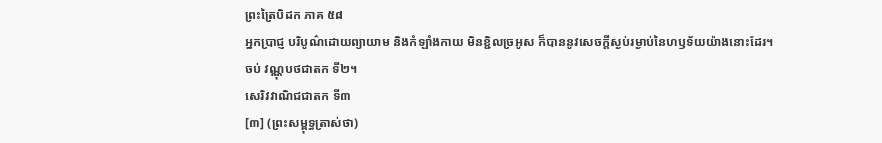ព្រះត្រៃបិដក ភាគ ៥៨
អ្នកប្រាជ្ញ បរិបូណ៌ដោយព្យាយាម និងកំឡាំងកាយ មិនខ្ជិលច្រអូស ក៏បាននូវសេចក្តីស្ងប់រម្ងាប់នៃហឫទ័យយ៉ាងនោះដែរ។
ចប់ វណ្ណុបថជាតក ទី២។
សេរិវវាណិជជាតក ទី៣
[៣] (ព្រះសម្ពុទ្ធត្រាស់ថា)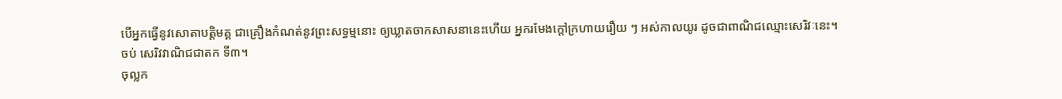បើអ្នកធ្វើនូវសោតាបត្តិមគ្គ ជាគ្រឿងកំណត់នូវព្រះសទ្ធម្មនោះ ឲ្យឃ្លាតចាកសាសនានេះហើយ អ្នករមែងក្តៅក្រហាយរឿយ ៗ អស់កាលយូរ ដូចជាពាណិជឈ្មោះសេរិវៈនេះ។
ចប់ សេរិវវាណិជជាតក ទី៣។
ចុល្លក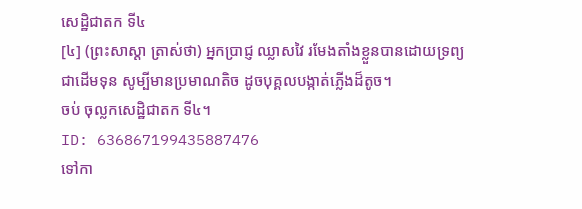សេដ្ឋិជាតក ទី៤
[៤] (ព្រះសាស្ដា ត្រាស់ថា) អ្នកបា្រជ្ញ ឈ្លាសវៃ រមែងតាំងខ្លួនបានដោយទ្រព្យជាដើមទុន សូម្បីមានប្រមាណតិច ដូចបុគ្គលបង្កាត់ភ្លើងដ៏តូច។
ចប់ ចុល្លកសេដ្ឋិជាតក ទី៤។
ID: 636867199435887476
ទៅកា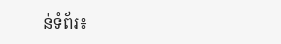ន់ទំព័រ៖